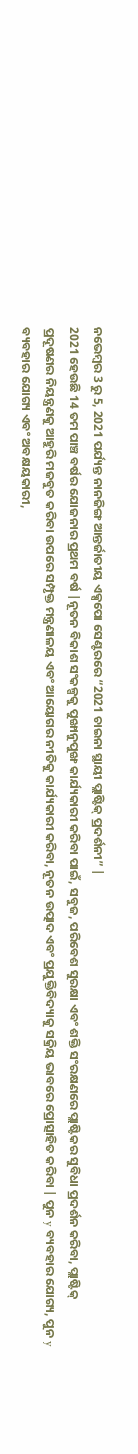ନଭେମ୍ବର 3 ରୁ 5, 2021 ପର୍ଯ୍ୟନ୍ତ ନାନଜିଙ୍ଗ ଆନ୍ତର୍ଜାତୀୟ ଏକ୍ସପୋ ସେଣ୍ଟରରେ “2021 ଚାଇନା ସ୍ଥାୟୀ ପ୍ଲାଷ୍ଟିକ୍ ପ୍ରଦର୍ଶନୀ” |
2021 ହେଉଛି 14 ତମ ପାଞ୍ଚ ବର୍ଷର ଯୋଜନାର ପ୍ରଥମ ବର୍ଷ |ନୂତନ ବିକାଶ ସଂକଳ୍ପକୁ ପୁଙ୍ଖାନୁପୁଙ୍ଖ କାର୍ଯ୍ୟକାରୀ କରିବା ପାଇଁ, ସବୁଜ, ପରିବେଶ ସୁରକ୍ଷା ଏବଂ ଶକ୍ତି ସଂରକ୍ଷଣରେ ପ୍ଲାଷ୍ଟିକର ସୁବିଧା ପ୍ରଦର୍ଶନ କରିବା, ପ୍ଲାଷ୍ଟିକ୍ ପ୍ରଦୂଷଣର ନିୟନ୍ତ୍ରଣକୁ ଆହୁରି ମଜବୁତ କରିବା ଉପରେ ସମ୍ପୃକ୍ତ ମନ୍ତ୍ରଣାଳୟ ଏବଂ ଆୟୋଗର ନୀତିକୁ କାର୍ଯ୍ୟକାରୀ କରିବା, ନୂତନ ଉତ୍ପାଦ ଏବଂ ପ୍ରଯୁକ୍ତିବିଦ୍ୟାକୁ ସକ୍ରିୟ ଭାବରେ ପ୍ରୋତ୍ସାହିତ କରିବା | ପୁନ y ବ୍ୟବହାର ଯୋଗ୍ୟ, ପୁନ y ବ୍ୟବହାର ଯୋଗ୍ୟ ଏବଂ ଅବକ୍ଷୟକାରୀ,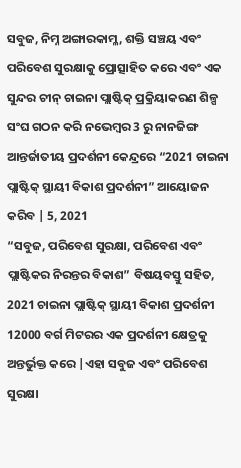ସବୁଜ, ନିମ୍ନ ଅଙ୍ଗାରକାମ୍ଳ, ଶକ୍ତି ସଞ୍ଚୟ ଏବଂ ପରିବେଶ ସୁରକ୍ଷାକୁ ପ୍ରୋତ୍ସାହିତ କରେ ଏବଂ ଏକ ସୁନ୍ଦର ଚୀନ୍ ଚାଇନା ପ୍ଲାଷ୍ଟିକ୍ ପ୍ରକ୍ରିୟାକରଣ ଶିଳ୍ପ ସଂଘ ଗଠନ କରି ନଭେମ୍ବର 3 ରୁ ନାନଜିଙ୍ଗ ଆନ୍ତର୍ଜାତୀୟ ପ୍ରଦର୍ଶନୀ କେନ୍ଦ୍ରରେ “2021 ଚାଇନା ପ୍ଲାଷ୍ଟିକ୍ ସ୍ଥାୟୀ ବିକାଶ ପ୍ରଦର୍ଶନୀ” ଆୟୋଜନ କରିବ | 5, 2021
“ସବୁଜ, ପରିବେଶ ସୁରକ୍ଷା, ପରିବେଶ ଏବଂ ପ୍ଲାଷ୍ଟିକର ନିରନ୍ତର ବିକାଶ” ବିଷୟବସ୍ତୁ ସହିତ, 2021 ଚାଇନା ପ୍ଲାଷ୍ଟିକ୍ ସ୍ଥାୟୀ ବିକାଶ ପ୍ରଦର୍ଶନୀ 12000 ବର୍ଗ ମିଟରର ଏକ ପ୍ରଦର୍ଶନୀ କ୍ଷେତ୍ରକୁ ଅନ୍ତର୍ଭୁକ୍ତ କରେ |ଏହା ସବୁଜ ଏବଂ ପରିବେଶ ସୁରକ୍ଷା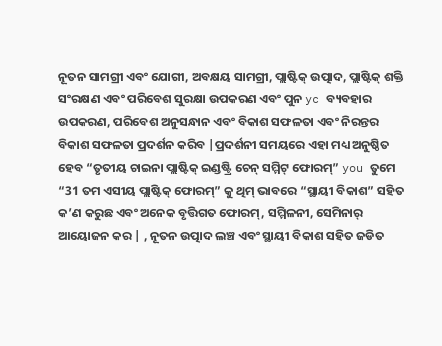ନୂତନ ସାମଗ୍ରୀ ଏବଂ ଯୋଗୀ, ଅବକ୍ଷୟ ସାମଗ୍ରୀ, ପ୍ଲାଷ୍ଟିକ୍ ଉତ୍ପାଦ, ପ୍ଲାଷ୍ଟିକ୍ ଶକ୍ତି ସଂରକ୍ଷଣ ଏବଂ ପରିବେଶ ସୁରକ୍ଷା ଉପକରଣ ଏବଂ ପୁନ yc ବ୍ୟବହାର ଉପକରଣ, ପରିବେଶ ଅନୁସନ୍ଧାନ ଏବଂ ବିକାଶ ସଫଳତା ଏବଂ ନିରନ୍ତର ବିକାଶ ସଫଳତା ପ୍ରଦର୍ଶନ କରିବ |ପ୍ରଦର୍ଶନୀ ସମୟରେ ଏହା ମଧ୍ୟ ଅନୁଷ୍ଠିତ ହେବ “ତୃତୀୟ ଚାଇନା ପ୍ଲାଷ୍ଟିକ୍ ଇଣ୍ଡଷ୍ଟ୍ରି ଚେନ୍ ସମ୍ମିଟ୍ ଫୋରମ୍” you ତୁମେ “31 ତମ ଏସୀୟ ପ୍ଲାଷ୍ଟିକ୍ ଫୋରମ୍” କୁ ଥିମ୍ ଭାବରେ “ସ୍ଥାୟୀ ବିକାଶ” ସହିତ କ’ଣ କରୁଛ ଏବଂ ଅନେକ ବୃତ୍ତିଗତ ଫୋରମ୍, ସମ୍ମିଳନୀ, ସେମିନାର୍ ଆୟୋଜନ କର | , ନୂତନ ଉତ୍ପାଦ ଲଞ୍ଚ ଏବଂ ସ୍ଥାୟୀ ବିକାଶ ସହିତ ଜଡିତ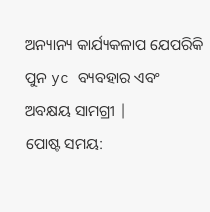ଅନ୍ୟାନ୍ୟ କାର୍ଯ୍ୟକଳାପ ଯେପରିକି ପୁନ yc ବ୍ୟବହାର ଏବଂ ଅବକ୍ଷୟ ସାମଗ୍ରୀ |
ପୋଷ୍ଟ ସମୟ: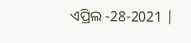ଏପ୍ରିଲ -28-2021 |